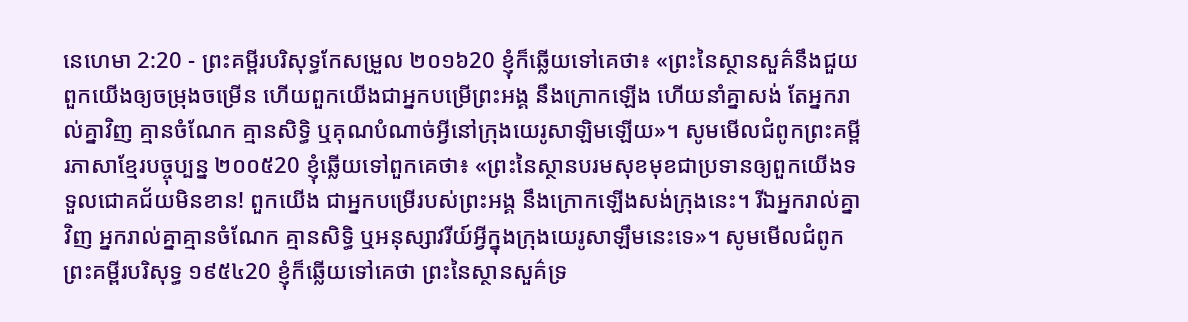នេហេមា 2:20 - ព្រះគម្ពីរបរិសុទ្ធកែសម្រួល ២០១៦20 ខ្ញុំក៏ឆ្លើយទៅគេថា៖ «ព្រះនៃស្ថានសួគ៌នឹងជួយពួកយើងឲ្យចម្រុងចម្រើន ហើយពួកយើងជាអ្នកបម្រើព្រះអង្គ នឹងក្រោកឡើង ហើយនាំគ្នាសង់ តែអ្នករាល់គ្នាវិញ គ្មានចំណែក គ្មានសិទ្ធិ ឬគុណបំណាច់អ្វីនៅក្រុងយេរូសាឡិមឡើយ»។ សូមមើលជំពូកព្រះគម្ពីរភាសាខ្មែរបច្ចុប្បន្ន ២០០៥20 ខ្ញុំឆ្លើយទៅពួកគេថា៖ «ព្រះនៃស្ថានបរមសុខមុខជាប្រទានឲ្យពួកយើងទទួលជោគជ័យមិនខាន! ពួកយើង ជាអ្នកបម្រើរបស់ព្រះអង្គ នឹងក្រោកឡើងសង់ក្រុងនេះ។ រីឯអ្នករាល់គ្នាវិញ អ្នករាល់គ្នាគ្មានចំណែក គ្មានសិទ្ធិ ឬអនុស្សាវរីយ៍អ្វីក្នុងក្រុងយេរូសាឡឹមនេះទេ»។ សូមមើលជំពូកព្រះគម្ពីរបរិសុទ្ធ ១៩៥៤20 ខ្ញុំក៏ឆ្លើយទៅគេថា ព្រះនៃស្ថានសួគ៌ទ្រ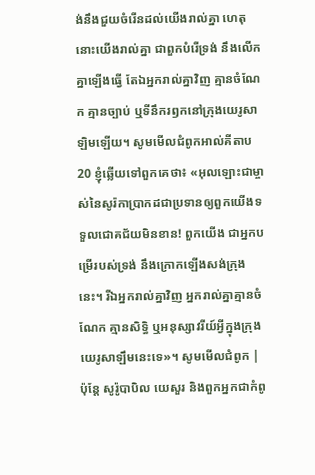ង់នឹងជួយចំរើនដល់យើងរាល់គ្នា ហេតុនោះយើងរាល់គ្នា ជាពួកបំរើទ្រង់ នឹងលើកគ្នាឡើងធ្វើ តែឯអ្នករាល់គ្នាវិញ គ្មានចំណែក គ្មានច្បាប់ ឬទីនឹករឭកនៅក្រុងយេរូសាឡិមឡើយ។ សូមមើលជំពូកអាល់គីតាប20 ខ្ញុំឆ្លើយទៅពួកគេថា៖ «អុលឡោះជាម្ចាស់នៃសូរ៉កាប្រាកដជាប្រទានឲ្យពួកយើងទទួលជោគជ័យមិនខាន! ពួកយើង ជាអ្នកបម្រើរបស់ទ្រង់ នឹងក្រោកឡើងសង់ក្រុងនេះ។ រីឯអ្នករាល់គ្នាវិញ អ្នករាល់គ្នាគ្មានចំណែក គ្មានសិទ្ធិ ឬអនុស្សាវរីយ៍អ្វីក្នុងក្រុងយេរូសាឡឹមនេះទេ»។ សូមមើលជំពូក |
ប៉ុន្ដែ សូរ៉ូបាបិល យេសួរ និងពួកអ្នកជាកំពូ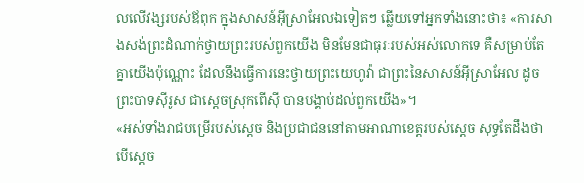លលើវង្សរបស់ឪពុក ក្នុងសាសន៍អ៊ីស្រាអែលឯទៀតៗ ឆ្លើយទៅអ្នកទាំងនោះថា៖ «ការសាងសង់ព្រះដំណាក់ថ្វាយព្រះរបស់ពួកយើង មិនមែនជាធុរៈរបស់អស់លោកទេ គឺសម្រាប់តែគ្នាយើងប៉ុណ្ណោះ ដែលនឹងធ្វើការនេះថ្វាយព្រះយេហូវ៉ា ជាព្រះនៃសាសន៍អ៊ីស្រាអែល ដូចព្រះបាទស៊ីរូស ជាស្តេចស្រុកពើស៊ី បានបង្គាប់ដល់ពួកយើង»។
«អស់ទាំងរាជបម្រើរបស់ស្តេច និងប្រជាជននៅតាមអាណាខេត្តរបស់ស្ដេច សុទ្ធតែដឹងថា បើស្តេច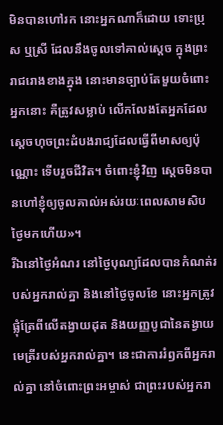មិនបានហៅរក នោះអ្នកណាក៏ដោយ ទោះប្រុស ឬស្រី ដែលនឹងចូលទៅគាល់ស្តេច ក្នុងព្រះរាជរោងខាងក្នុង នោះមានច្បាប់តែមួយចំពោះអ្នកនោះ គឺត្រូវសម្លាប់ លើកលែងតែអ្នកដែលស្ដេចហុចព្រះដំបងរាជ្យដែលធ្វើពីមាសឲ្យប៉ុណ្ណោះ ទើបរួចជីវិត។ ចំពោះខ្ញុំវិញ ស្តេចមិនបានហៅខ្ញុំឲ្យចូលគាល់អស់រយៈពេលសាមសិបថ្ងៃមកហើយ»។
រីឯនៅថ្ងៃអំណរ នៅថ្ងៃបុណ្យដែលបានកំណត់របស់អ្នករាល់គ្នា និងនៅថ្ងៃចូលខែ នោះអ្នកត្រូវផ្លុំត្រែពីលើតង្វាយដុត និងយញ្ញបូជានៃតង្វាយមេត្រីរបស់អ្នករាល់គ្នា។ នេះជាការរំឭកពីអ្នករាល់គ្នា នៅចំពោះព្រះអម្ចាស់ ជាព្រះរបស់អ្នករា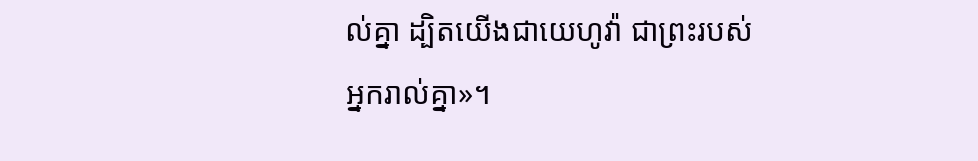ល់គ្នា ដ្បិតយើងជាយេហូវ៉ា ជាព្រះរបស់អ្នករាល់គ្នា»។